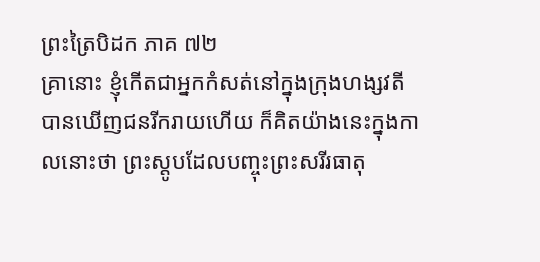ព្រះត្រៃបិដក ភាគ ៧២
គ្រានោះ ខ្ញុំកើតជាអ្នកកំសត់នៅក្នុងក្រុងហង្សវតី បានឃើញជនរីករាយហើយ ក៏គិតយ៉ាងនេះក្នុងកាលនោះថា ព្រះស្តូបដែលបញ្ចុះព្រះសរីរធាតុ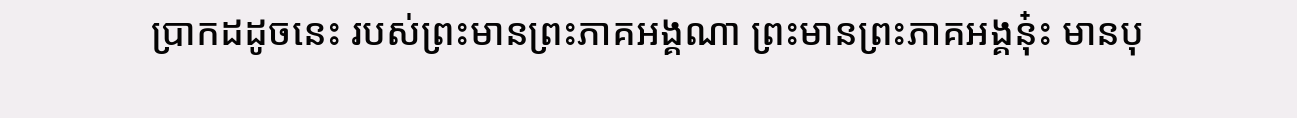ប្រាកដដូចនេះ របស់ព្រះមានព្រះភាគអង្គណា ព្រះមានព្រះភាគអង្គនុ៎ះ មានបុ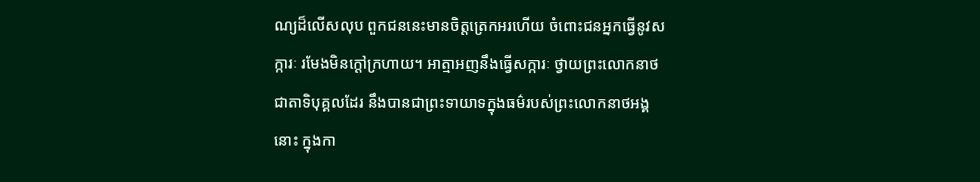ណ្យដ៏លើសលុប ពួកជននេះមានចិត្តត្រេកអរហើយ ចំពោះជនអ្នកធ្វើនូវសក្ការៈ រមែងមិនក្តៅក្រហាយ។ អាត្មាអញនឹងធ្វើសក្ការៈ ថ្វាយព្រះលោកនាថ ជាតាទិបុគ្គលដែរ នឹងបានជាព្រះទាយាទក្នុងធម៌របស់ព្រះលោកនាថអង្គនោះ ក្នុងកា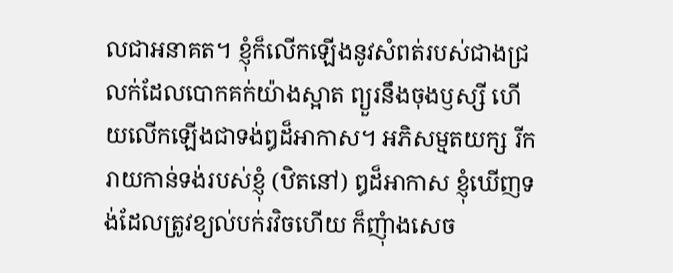លជាអនាគត។ ខ្ញុំក៏លើកឡើងនូវសំពត់របស់ជាងជ្រលក់ដែលបោកគក់យ៉ាងស្អាត ព្យួរនឹងចុងឫស្សី ហើយលើកឡើងជាទង់ឰដ៏អាកាស។ អភិសម្មតយក្ស រីករាយកាន់ទង់របស់ខ្ញុំ (ឋិតនៅ) ឰដ៏អាកាស ខ្ញុំឃើញទង់ដែលត្រូវខ្យល់បក់រវិចហើយ ក៏ញុំាងសេច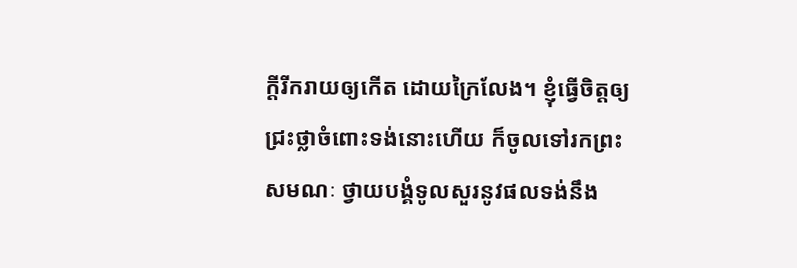ក្តីរីករាយឲ្យកើត ដោយក្រៃលែង។ ខ្ញុំធ្វើចិត្តឲ្យជ្រះថ្លាចំពោះទង់នោះហើយ ក៏ចូលទៅរកព្រះសមណៈ ថ្វាយបង្គំទូលសួរនូវផលទង់នឹង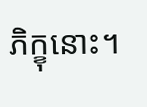ភិក្ខុនោះ។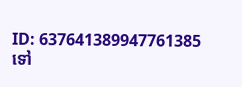ID: 637641389947761385
ទៅ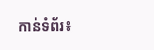កាន់ទំព័រ៖